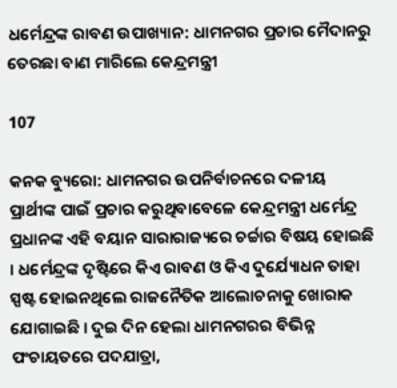ଧର୍ମେନ୍ଦ୍ରଙ୍କ ରାବଣ ଉପାଖ୍ୟାନ: ଧାମନଗର ପ୍ରଚାର ମୈଦାନରୁ ତେରଛା ବାଣ ମାରିଲେ କେନ୍ଦ୍ରମନ୍ତ୍ରୀ

107

କନକ ବ୍ୟୁରୋ: ଧାମନଗର ଉପନିର୍ବାଚନରେ ଦଳୀୟ ପ୍ରାର୍ଥୀଙ୍କ ପାଇଁ ପ୍ରଚାର କରୁଥିବାବେଳେ କେନ୍ଦ୍ରମନ୍ତ୍ରୀ ଧର୍ମେନ୍ଦ୍ର ପ୍ରଧାନଙ୍କ ଏହି ବୟାନ ସାରାରାଜ୍ୟରେ ଚର୍ଚ୍ଚାର ବିଷୟ ହୋଇଛି । ଧର୍ମେନ୍ଦ୍ରଙ୍କ ଦୃଷ୍ଟିରେ କିଏ ରାବଣ ଓ କିଏ ଦୁର୍ଯ୍ୟୋଧନ ତାହା ସ୍ପଷ୍ଟ ହୋଇନଥିଲେ ରାଜନୈତିକ ଆଲୋଚନାକୁ ଖୋରାକ ଯୋଗାଇଛି । ଦୁଇ ଦିନ ହେଲା ଧାମନଗରର ବିଭିନ୍ନ ପଂଚାୟତରେ ପଦଯାତ୍ରା,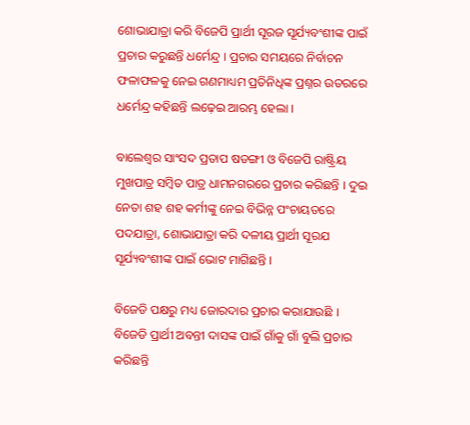ଶୋଭାଯାତ୍ରା କରି ବିଜେପି ପ୍ରାର୍ଥୀ ସୂରଜ ସୂର୍ଯ୍ୟବଂଶୀଙ୍କ ପାଇଁ ପ୍ରଚାର କରୁଛନ୍ତି ଧର୍ମେନ୍ଦ୍ର । ପ୍ରଚାର ସମୟରେ ନିର୍ବାଚନ ଫଳାଫଳକୁ ନେଇ ଗଣମାଧ୍ୟମ ପ୍ରତିନିଧିଙ୍କ ପ୍ରଶ୍ନର ଉତରରେ ଧର୍ମେନ୍ଦ୍ର କହିଛନ୍ତି ଲଢ଼େଇ ଆରମ୍ଭ ହେଲା ।

ବାଲେଶ୍ୱର ସାଂସଦ ପ୍ରତାପ ଷଡଙ୍ଗୀ ଓ ବିଜେପି ରାଷ୍ଟ୍ରିୟ ମୁଖପାତ୍ର ସମ୍ବିତ ପାତ୍ର ଧାମନଗରରେ ପ୍ରଚାର କରିଛନ୍ତି । ଦୁଇ ନେତା ଶହ ଶହ କର୍ମୀଙ୍କୁ ନେଇ ବିଭିନ୍ନ ପଂଚାୟତରେ ପଦଯାତ୍ରା, ଶୋଭାଯାତ୍ରା କରି ଦଳୀୟ ପ୍ରାର୍ଥୀ ସୂରଯ ସୂର୍ଯ୍ୟବଂଶୀଙ୍କ ପାଇଁ ଭୋଟ ମାଗିଛନ୍ତି ।

ବିଜେଡି ପକ୍ଷରୁ ମଧ୍ୟ ଜୋରଦାର ପ୍ରଚାର କରାଯାଉଛି । ବିଜେଡି ପ୍ରାର୍ଥୀ ଅବନ୍ତୀ ଦାସଙ୍କ ପାଇଁ ଗାଁକୁ ଗାଁ ବୁଲି ପ୍ରଚାର କରିଛନ୍ତି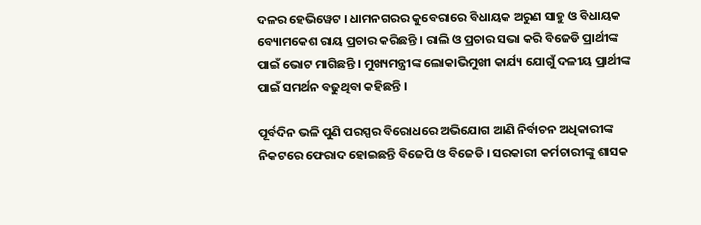ଦଳର ହେଭିୱେଟ । ଧାମନଗରର କୁବେରାରେ ବିଧାୟକ ଅରୁଣ ସାହୁ ଓ ବିଧାୟକ ବ୍ୟୋମକେଶ ରାୟ ପ୍ରଚାର କରିଛନ୍ତି । ରାଲି ଓ ପ୍ରଚାର ସଭା କରି ବିଜେଡି ପ୍ରାର୍ଥୀଙ୍କ ପାଇଁ ଭୋଟ ମାଗିଛନ୍ତି । ମୁଖ୍ୟମନ୍ତ୍ରୀଙ୍କ ଲୋକାଭିମୁଖୀ କାର୍ଯ୍ୟ ଯୋଗୁଁ ଦଳୀୟ ପ୍ରାର୍ଥୀଙ୍କ ପାଇଁ ସମର୍ଥନ ବଢୁଥିବା କହିଛନ୍ତି ।

ପୂର୍ବଦିନ ଭଳି ପୁଣି ପରସ୍ପର ବିରୋଧରେ ଅଭିଯୋଗ ଆଣି ନିର୍ବାଚନ ଅଧିକାରୀଙ୍କ ନିକଟରେ ଫେରାଦ ହୋଇଛନ୍ତି ବିଜେପି ଓ ବିଜେଡି । ସରକାରୀ କର୍ମଚାରୀଙ୍କୁ ଶାସକ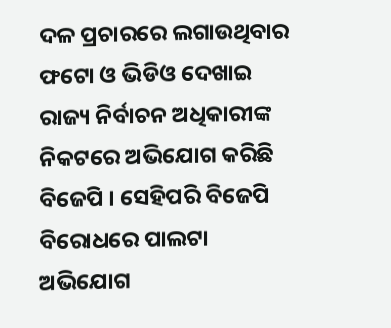ଦଳ ପ୍ରଚାରରେ ଲଗାଉଥିବାର ଫଟୋ ଓ ଭିଡିଓ ଦେଖାଇ ରାଜ୍ୟ ନିର୍ବାଚନ ଅଧିକାରୀଙ୍କ ନିକଟରେ ଅଭିଯୋଗ କରିଛି ବିଜେପି । ସେହିପରି ବିଜେପି ବିରୋଧରେ ପାଲଟା ଅଭିଯୋଗ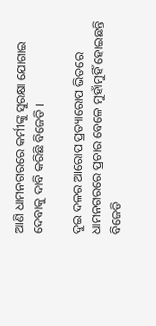ଆଣି ଧାମନଗରରେ କର୍ମୀଙ୍କୁ ସୁରକ୍ଷା ଯୋଗାଇ ଦେବାକୁ ଦାବି କରିଛି ବିଜେଡି ।

ଦୁଇ ଦଳର ଆରୋପ ପ୍ରତ୍ୟାରୋପ ଭିତରେ ଧାମନଗରରେ ପ୍ରଚାର ବେଳେ ମୁହାଁମୁହିଁ ହୋଇଛନ୍ତି ବିଜେଡି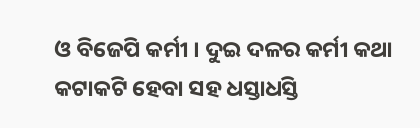ଓ ବିଜେପି କର୍ମୀ । ଦୁଇ ଦଳର କର୍ମୀ କଥା କଟାକଟି ହେବା ସହ ଧସ୍ତାଧସ୍ତି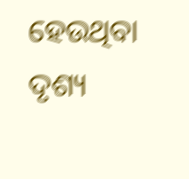ହେଉଥିବା ଦୃଶ୍ୟ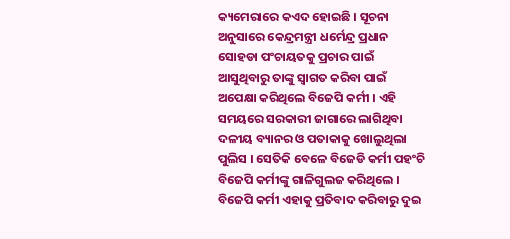କ୍ୟମେରାରେ କଏଦ ହୋଇଛି । ସୂଚନା ଅନୁସାରେ କେନ୍ଦ୍ରମନ୍ତ୍ରୀ ଧର୍ମେନ୍ଦ୍ର ପ୍ରଧାନ ସୋହଡା ପଂଚାୟତକୁ ପ୍ରଚାର ପାଇଁ ଆସୁଥିବାରୁ ତାଙ୍କୁ ସ୍ୱାଗତ କରିବା ପାଇଁ ଅପେକ୍ଷା କରିଥିଲେ ବିଜେପି କର୍ମୀ । ଏହି ସମୟରେ ସରକାରୀ ଜାଗାରେ ଲାଗିଥିବା ଦଳୀୟ ବ୍ୟାନର ଓ ପତାକାକୁ ଖୋଲୁଥିଲା ପୁଲିସ । ସେତିକି ବେଳେ ବିଜେଡି କର୍ମୀ ପହଂଚି ବିଜେପି କର୍ମୀଙ୍କୁ ଗାଳିଗୁଲଜ କରିଥିଲେ । ବିଜେପି କର୍ମୀ ଏହାକୁ ପ୍ରତିବାଦ କରିବାରୁ ଦୁଇ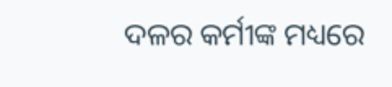ଦଳର କର୍ମୀଙ୍କ ମଧ୍ୟରେ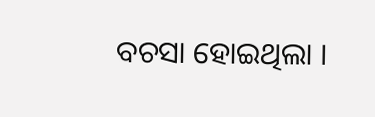ବଚସା ହୋଇଥିଲା ।